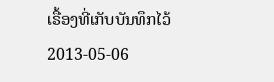ເຣື້ອງທີ່ເກັບບັນທຶກໄວ້
2013-05-06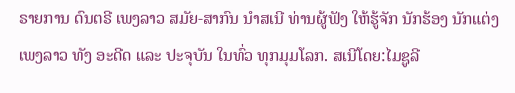ຣາຍການ ດົນຕຣີ ເພງລາວ ສມັຍ-ສາກົນ ນໍາສເນີ ທ່ານຜູ້ຟັງ ໃຫ້ຮູ້ຈັກ ນັກຮ້ອງ ນັກແຕ່ງ ເພງລາວ ທັງ ອະດີດ ແລະ ປະຈຸບັນ ໃນທົ່ວ ທຸກມຸມໂລກ. ສເນີໂດຍ:ໄມຊູລີ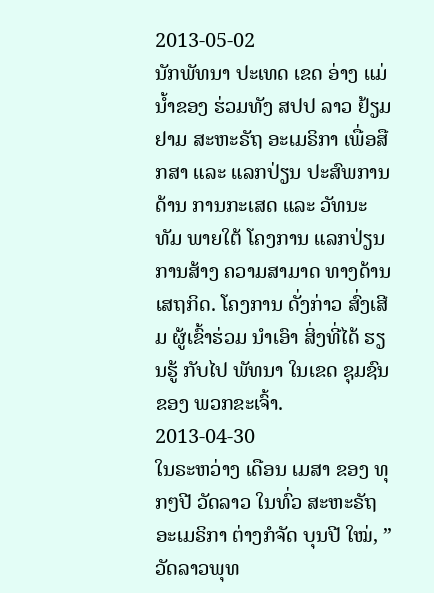2013-05-02
ນັກພັທນາ ປະເທດ ເຂດ ອ່າງ ແມ່ນ້ຳຂອງ ຮ່ວມທັງ ສປປ ລາວ ຢ້ຽມຢາມ ສະຫະຣັຖ ອະເມຣິກາ ເພື່ອສືກສາ ແລະ ແລກປ່ຽນ ປະສົພການ ດ້ານ ການກະເສດ ແລະ ວັທນະທັມ ພາຍໃຕ້ ໂຄງການ ແລກປ່ຽນ ການສ້າງ ຄວາມສາມາດ ທາງດ້ານ ເສຖກິດ. ໂຄງການ ດັ່ງກ່າວ ສົ່ງເສີມ ຜູ້ເຂົ້າຮ່ວມ ນຳເອົາ ສິ່ງທີ່ໄດ້ ຮຽນຮູ້ ກັບໄປ ພັທນາ ໃນເຂດ ຊຸມຊົນ ຂອງ ພວກຂະເຈົ້າ.
2013-04-30
ໃນຣະຫວ່າງ ເດືອນ ເມສາ ຂອງ ທຸກໆປີ ວັດລາວ ໃນທົ່ວ ສະຫະຣັຖ ອະເມຣິກາ ຕ່າງກໍຈັດ ບຸນປີ ໃໝ່, ”ວັດລາວພຸທ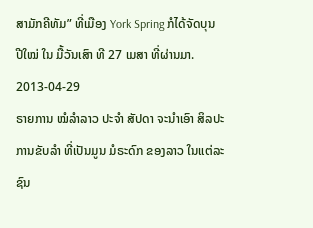ສາມັກຄີທັມ” ທີ່ເມືອງ York Spring ກໍໄດ້ຈັດບຸນ ປີໃໝ່ ໃນ ມື້ວັນເສົາ ທີ 27 ເມສາ ທີ່ຜ່ານມາ.
2013-04-29
ຣາຍການ ໝໍລຳລາວ ປະຈຳ ສັປດາ ຈະນໍາເອົາ ສິລປະ ການຂັບລໍາ ທີ່ເປັນມູນ ມໍຣະດົກ ຂອງລາວ ໃນແຕ່ລະ ຊົນ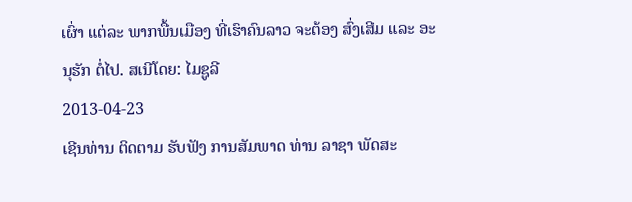ເຜົ່າ ແຕ່ລະ ພາກພື້ນເມືອງ ທີ່ເຮົາຄົນລາວ ຈະຕ້ອງ ສົ່ງເສີມ ແລະ ອະນຸຮັກ ຕໍ່ໄປ. ສເນີໂດຍ: ໄມຊູລີ
2013-04-23
ເຊີນທ່ານ ຕິດຕາມ ຮັບຟັງ ການສັມພາດ ທ່ານ ລາຊາ ພັດສະ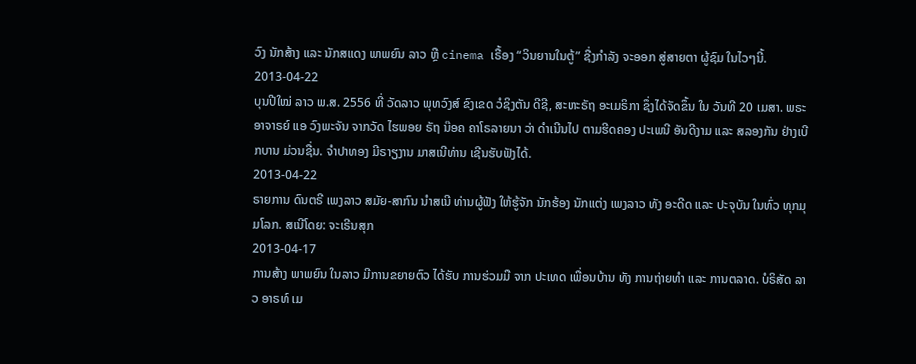ວົງ ນັກສ້າງ ແລະ ນັກສແດງ ພາພຍົນ ລາວ ຫຼື cinema ເຣື້ອງ “ວິນຍານໃນຕູ້” ຊື່ງກຳລັງ ຈະອອກ ສູ່ສາຍຕາ ຜູ້ຊົມ ໃນໄວໆນີ້.
2013-04-22
ບຸນປີໃໝ່ ລາວ ພ.ສ. 2556 ທີ່ ວັດລາວ ພຸທວົງສ໌ ຂົງເຂດ ວໍຊິງຕັນ ດີຊີ, ສະຫະຣັຖ ອະເມຣິກາ ຊຶ່ງໄດ້ຈັດຂຶ້ນ ໃນ ວັນທີ 20 ເມສາ. ພຣະອາຈາຣຍ໌ ແອ ວົງພະຈັນ ຈາກວັດ ໄຮພອຍ ຣັຖ ນ໊ອຄ ຄາໂຣລາຍນາ ວ່າ ດໍາເນີນໄປ ຕາມຮີດຄອງ ປະເພນີ ອັນດີງາມ ແລະ ສລອງກັນ ຢ່າງເບີກບານ ມ່ວນຊື່ນ. ຈໍາປາທອງ ມີຣາຽງານ ມາສເນີທ່ານ ເຊີນຮັບຟັງໄດ້.
2013-04-22
ຣາຍການ ດົນຕຣີ ເພງລາວ ສມັຍ-ສາກົນ ນໍາສເນີ ທ່ານຜູ້ຟັງ ໃຫ້ຮູ້ຈັກ ນັກຮ້ອງ ນັກແຕ່ງ ເພງລາວ ທັງ ອະດີດ ແລະ ປະຈຸບັນ ໃນທົ່ວ ທຸກມຸມໂລກ. ສເນີໂດຍ: ຈະເຣີນສຸກ
2013-04-17
ການສ້າງ ພາພຍົນ ໃນລາວ ມີການຂຍາຍຕົວ ໄດ້ຮັບ ການຮ່ວມມື ຈາກ ປະເທດ ເພື່ອນບ້ານ ທັງ ການຖ່າຍທຳ ແລະ ການຕລາດ. ບໍຣິສັດ ລາວ ອາຣທ໌ ເມ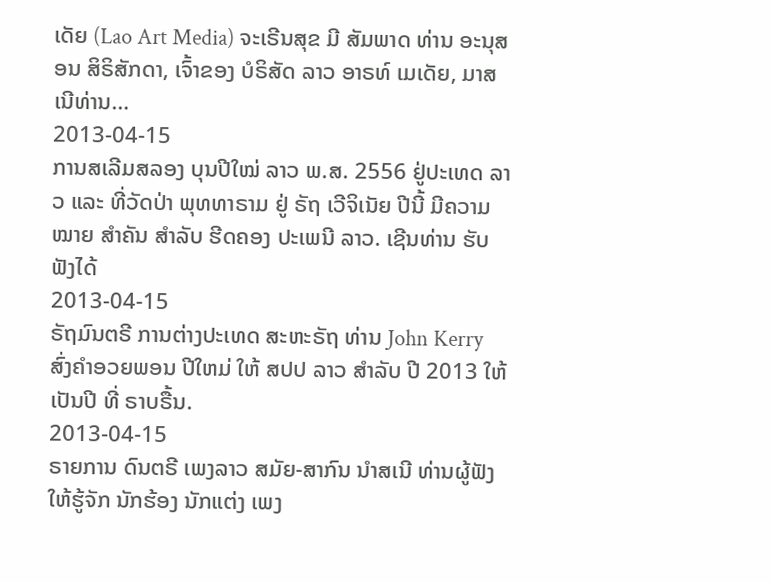ເດັຍ (Lao Art Media) ຈະເຣີນສຸຂ ມີ ສັມພາດ ທ່ານ ອະນຸສອນ ສິຣິສັກດາ, ເຈົ້າຂອງ ບໍຣິສັດ ລາວ ອາຣທ໌ ເມເດັຍ, ມາສເນີທ່ານ…
2013-04-15
ການສເລີມສລອງ ບຸນປີໃໝ່ ລາວ ພ.ສ. 2556 ຢູ່ປະເທດ ລາວ ແລະ ທີ່ວັດປ່າ ພຸທທາຣາມ ຢູ່ ຣັຖ ເວີຈິເນັຍ ປີນີ້ ມີຄວາມໝາຍ ສໍາຄັນ ສໍາລັບ ຮີດຄອງ ປະເພນີ ລາວ. ເຊີນທ່ານ ຮັບຟັງໄດ້
2013-04-15
ຣັຖມົນຕຣີ ການຕ່າງປະເທດ ສະຫະຣັຖ ທ່ານ John Kerry ສົ່ງຄໍາອວຍພອນ ປີໃຫມ່ ໃຫ້ ສປປ ລາວ ສໍາລັບ ປີ 2013 ໃຫ້ເປັນປີ ທີ່ ຣາບຣື້ນ.
2013-04-15
ຣາຍການ ດົນຕຣີ ເພງລາວ ສມັຍ-ສາກົນ ນໍາສເນີ ທ່ານຜູ້ຟັງ ໃຫ້ຮູ້ຈັກ ນັກຮ້ອງ ນັກແຕ່ງ ເພງ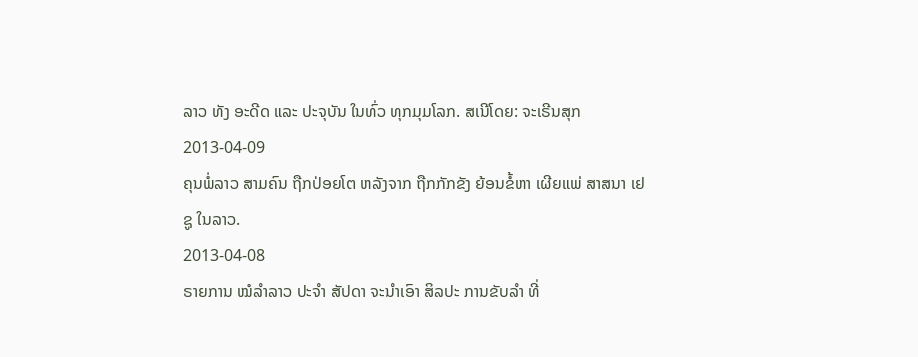ລາວ ທັງ ອະດີດ ແລະ ປະຈຸບັນ ໃນທົ່ວ ທຸກມຸມໂລກ. ສເນີໂດຍ: ຈະເຣີນສຸກ
2013-04-09
ຄຸນພໍ່ລາວ ສາມຄົນ ຖືກປ່ອຍໂຕ ຫລັງຈາກ ຖືກກັກຂັງ ຍ້ອນຂໍ້ຫາ ເຜີຍແພ່ ສາສນາ ເຢຊູ ໃນລາວ.
2013-04-08
ຣາຍການ ໝໍລຳລາວ ປະຈຳ ສັປດາ ຈະນໍາເອົາ ສິລປະ ການຂັບລໍາ ທີ່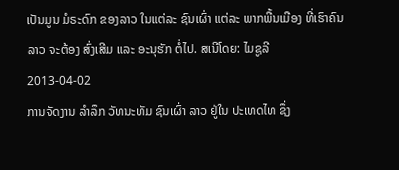ເປັນມູນ ມໍຣະດົກ ຂອງລາວ ໃນແຕ່ລະ ຊົນເຜົ່າ ແຕ່ລະ ພາກພື້ນເມືອງ ທີ່ເຮົາຄົນລາວ ຈະຕ້ອງ ສົ່ງເສີມ ແລະ ອະນຸຮັກ ຕໍ່ໄປ. ສເນີໂດຍ: ໄມຊູລີ
2013-04-02
ການຈັດງານ ລໍາລຶກ ວັທນະທັມ ຊົນເຜົ່າ ລາວ ຢູ່ໃນ ປະເທດໄທ ຊຶ່ງ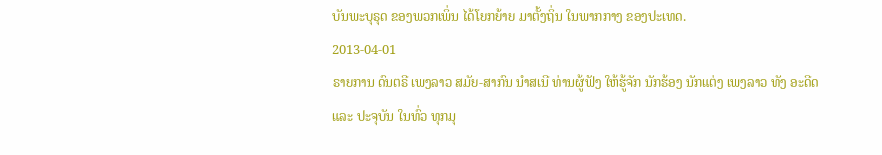ບັນພະບຸຣຸດ ຂອງພວກເພິ່ນ ໄດ້ໂຍກຍ້າຍ ມາຕັ້ງຖິ່ນ ໃນພາກກາງ ຂອງປະເທດ.
2013-04-01
ຣາຍການ ດົນຕຣີ ເພງລາວ ສມັຍ-ສາກົນ ນໍາສເນີ ທ່ານຜູ້ຟັງ ໃຫ້ຮູ້ຈັກ ນັກຮ້ອງ ນັກແຕ່ງ ເພງລາວ ທັງ ອະດີດ ແລະ ປະຈຸບັນ ໃນທົ່ວ ທຸກມຸ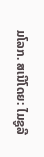ມໂລກ. ສເນີໂດຍ: ໄມຊູລີ